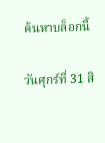ค้นหาบล็อกนี้

วันศุกร์ที่ 31 สิ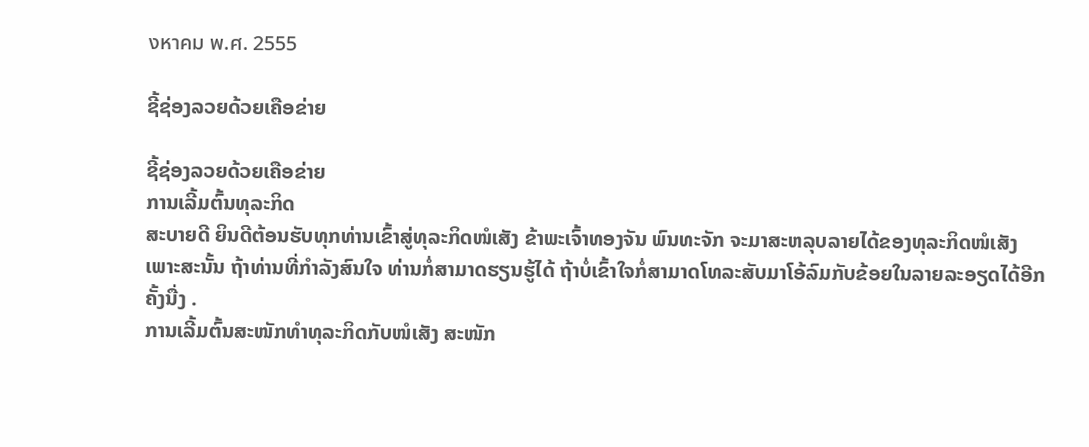งหาคม พ.ศ. 2555

ຊີ້ຊ່ອງລວຍດ້ວຍເຄືອຂ່າຍ

ຊີ້ຊ່ອງລວຍດ້ວຍເຄືອຂ່າຍ
ການເລີ້ມຕົ້ນທຸລະກິດ
ສະບາຍດີ ຍິນດີຕ້ອນຮັບທຸກທ່ານເຂົ້າສູ່ທຸລະກິດໜໍເສັງ ຂ້າພະເຈົ້າທອງຈັນ ພົນທະຈັກ ຈະມາສະຫລຸບລາຍໄດ້ຂອງທຸລະກິດໜໍເສັງ ເພາະສະນັ້ນ ຖ້າທ່ານທີ່ກຳລັງສົນໃຈ ທ່ານກໍ່ສາມາດຮຽນຮູ້ໄດ້ ຖ້າບໍ່ເຂົ້າໃຈກໍ່ສາມາດໂທລະສັບມາໂອ້ລົມກັບຂ້ອຍໃນລາຍລະອຽດໄດ້ອີກຄັ້ງນື່ງ .
ການເລີ້ມຕົ້ນສະໜັກທຳທຸລະກິດກັບໜໍເສັງ ສະໜັກ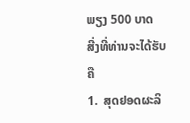ພຽງ 500 ບາດ
ສີ່ງທີ່ທ່ານຈະໄດ້ຮັບຄື
1.  ສຸດຢອດຜະລິ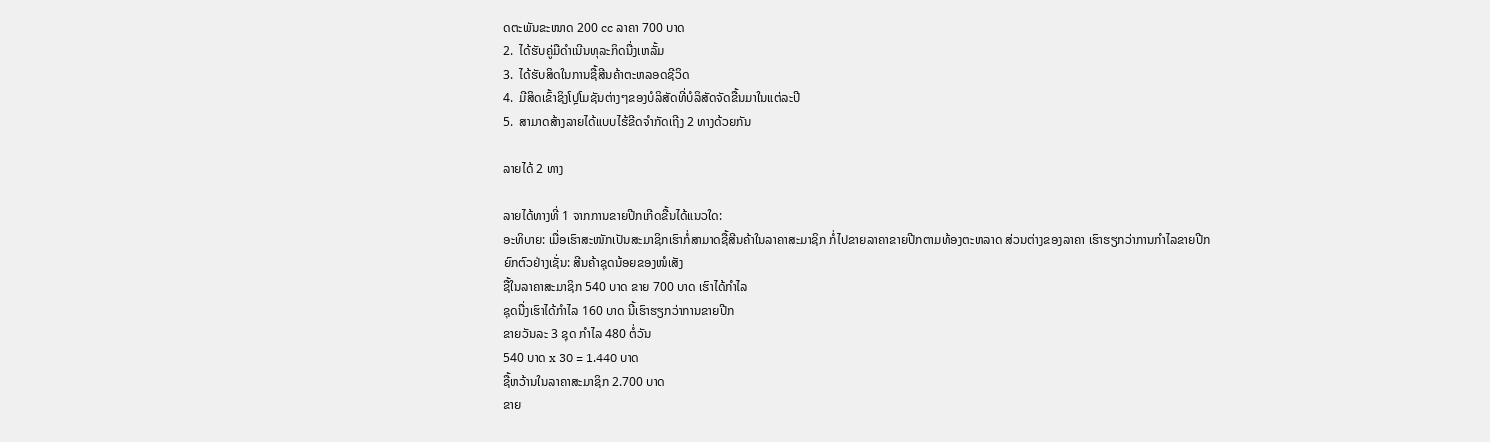ດຕະພັນຂະໜາດ 200 cc ລາຄາ 700 ບາດ
2.  ໄດ້ຮັບຄູ່ມືດຳເນີນທຸລະກິດນື່ງເຫລັ້ມ
3.  ໄດ້ຮັບສິດໃນການຊື້ສີນຄ້າຕະຫລອດຊີວິດ
4.  ມີສິດເຂົ້າຊິງໂປຼໂມຊັນຕ່າງໆຂອງບໍລິສັດທີ່ບໍລິສັດຈັດຂື້ນມາໃນແຕ່ລະປີ
5.  ສາມາດສ້າງລາຍໄດ້ແບບໄຮ້ຂີດຈຳກັດເຖີງ 2 ທາງດ້ວຍກັນ

ລາຍໄດ້ 2 ທາງ

ລາຍໄດ້ທາງທີ່ 1 ຈາກການຂາຍປີກເກີດຂື້ນໄດ້ແນວໃດ:
ອະທິບາຍ: ເມື່ອເຮົາສະໜັກເປັນສະມາຊິກເຮົາກໍ່ສາມາດຊື້ສີນຄ້າໃນລາຄາສະມາຊິກ ກໍ່ໄປຂາຍລາຄາຂາຍປີກຕາມທ້ອງຕະຫລາດ ສ່ວນຕ່າງຂອງລາຄາ ເຮົາຮຽກວ່າການກຳໄລຂາຍປີກ
ຍົກຕົວຢ່າງເຊັ່ນ: ສີນຄ້າຊຸດນ້ອຍຂອງໜໍເສັງ
ຊື້ໃນລາຄາສະມາຊິກ 540 ບາດ ຂາຍ 700 ບາດ ເຮົາໄດ້ກຳໄລ
ຊຸດນື່ງເຮົາໄດ້ກຳໄລ 160 ບາດ ນີ້ເຮົາຮຽກວ່າການຂາຍປີກ
ຂາຍວັນລະ 3 ຊຸດ ກຳໄລ 480 ຕໍ່ວັນ
540 ບາດ x 30 = 1.440 ບາດ
ຊື້ຫວ້ານໃນລາຄາສະມາຊິກ 2.700 ບາດ
ຂາຍ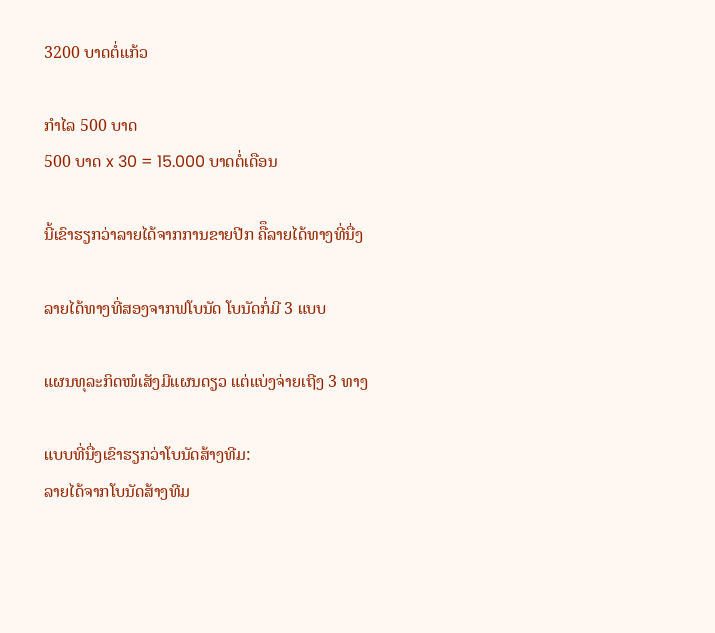3200 ບາດຕໍ່ແກ້ວ

ກຳໄລ 500 ບາດ
500 ບາດ x 30 = 15.000 ບາດຕໍ່ເດືອນ

ນີ້ເຂົາຮຽກວ່າລາຍໄດ້ຈາກການຂາຍປີກ ຄືຶລາຍໄດ້ທາງທີ່ນື່ງ

ລາຍໄດ້ທາງທີ່ສອງຈາກຟໂບນັດ ໂບນັດກໍ່ມີ 3 ແບບ

ແຜນທຸລະກິດໜໍເສັງມີແຜນດຽວ ແຕ່ແບ່ງຈ່າຍເຖີງ 3 ທາງ

ແບບທີ່ນື່ງເຂົາຮຽກວ່າໂບນັດສ້າງທີມ:
ລາຍໄດ້ຈາກໂບນັດສ້າງທີມ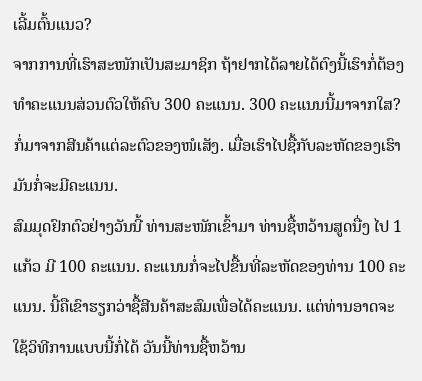ເລີ້ມຕົ້ນແນວ?
ຈາກການທີ່ເຮົາສະໜັກເປັນສະມາຊິກ ຖ້າຢາກໄດ້ລາຍໄດ້ຕົງນີ້ເຮົາກໍ່ຕ້ອງທຳຄະແນນສ່ວນຕົວໃຫ້ຄົບ 300 ຄະແນນ. 300 ຄະແນນນີ້ມາຈາກໃສ? ກໍ່ມາຈາກສີນຄ້າແຕ່ລະຕົວຂອງໜໍເສັງ. ເມື່ອເຮົາໄປຊື້ກັບລະຫັດຂອງເຮົາມັນກໍ່ຈະມີຄະແນນ.
ສົມມຸດຢົກຕົວຢ່າງວັນນີ້ ທ່ານສະໜັກເຂົ້າມາ ທ່ານຊື້ຫວ້ານສູດນື່ງ ໄປ 1 ແກ້ວ ມີ 100 ຄະແນນ. ຄະແນນກໍ່ຈະໄປຂື້ນທີ່ລະຫັດຂອງທ່ານ 100 ຄະແນນ. ນີ້ຄືເຂົາຮຽກວ່າຊື້ສີນຄ້າສະສົມເພື່ອໄດ້ຄະແນນ. ແຕ່ທ່ານອາດຈະໃຊ້ວິທີການແບບນີ້ກໍ່ໄດ້ ວັນນີ້ທ່ານຊື້ຫວ້ານ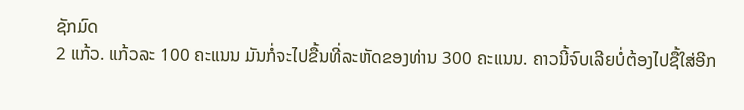ຊັກມົດ
2 ແກ້ວ. ແກ້ວລະ 100 ຄະແນນ ມັນກໍ່ຈະໄປຂື້ນທີ່ລະຫັດຂອງທ່ານ 300 ຄະແນນ. ຄາວນີ້ຈົບເລີຍບໍ່ຕ້ອງໄປຊື້ໃສ່ອີກ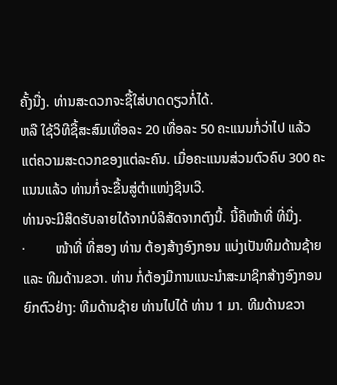ຄັ້ງນື່ງ. ທ່ານສະດວກຈະຊື້ໃສ່ບາດດຽວກໍ່ໄດ້.
ຫລື ໃຊ້ວິທີຊື້ສະສົມເທື່ອລະ 20 ເທື່ອລະ 50 ຄະແນນກໍ່ວ່າໄປ ແລ້ວແຕ່ຄວາມສະດວກຂອງແຕ່ລະຄົນ. ເມື່ອຄະແນນສ່ວນຕົວຄົບ 300 ຄະແນນແລ້ວ ທ່ານກໍ່ຈະຂື້ນສູ່ຕໍາແໜ່ງຊີນເວີ.
ທ່ານຈະມີສິດຮັບລາຍໄດ້ຈາກບໍລິສັດຈາກຕົງນີ້. ນີ້ຄືໜ້າທີ່ ທີ່ນື່ງ.
·         ໜ້າທີ່ ທີ່ສອງ ທ່ານ ຕ້ອງສ້າງອົງກອນ ແບ່ງເປັນທີມດ້ານຊ້າຍ ແລະ ທີມດ້ານຂວາ. ທ່ານ ກໍ່ຕ້ອງມີການແນະນຳສະມາຊິກສ້າງອົງກອນ
ຍົກຕົວຢ່າງ: ທີມດ້ານຊ້າຍ ທ່ານໄປໄດ້ ທ່ານ 1 ມາ. ທີມດ້ານຂວາ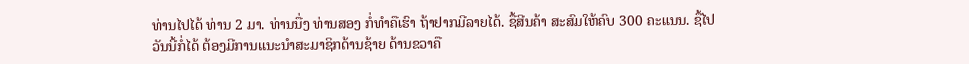ທ່ານໄປໄດ້ ທ່ານ 2 ມາ. ທ່ານນື່ງ ທ່ານສອງ ກໍ່ທໍາຄືເຮົາ ຖ້າຢາກມີລາຍໄດ້. ຊື້ສີນຄ້າ ສະສົມໃຫ້ຄົບ 300 ຄະແນນ. ຊື້ໄປວັນນີ້ກໍ່ໄດ້ ຕ້ອງມີການແນະນຳສະມາຊິກດ້ານຊ້າຍ ດ້ານຂວາຄື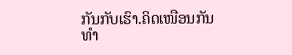ກັນກັບເຮົາ.ຄິດເໜືອນກັນ ທຳ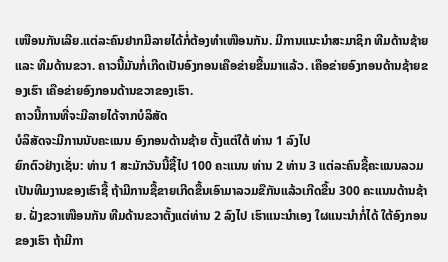ເໜືອນກັນເລີຍ.ແຕ່ລະຄົນຢາກມີລາຍໄດ້ກໍ່ຕ້ອງທຳເໜືອນກັນ. ມີການແນະນຳສະມາຊິກ ທີມດ້ານຊ້າຍ ແລະ ທີມດ້ານຂວາ. ຄາວນີ້ມັນກໍ່ເກີດເປັນອົງກອນເຄືອຂ່າຍຂື້ນມາແລ້ວ. ເຄືອຂ່າຍອົງກອນດ້ານຊ້າຍຂອງເຮົາ ເຄືອຂ່າຍອົງກອນດ້ານຂວາຂອງເຮົາ.
ຄາວນີ້ການທີ່ຈະມີລາຍໄດ້ຈາກບໍລິສັດ
ບໍລິສັດຈະມີການນັບຄະແນນ ອົງກອນດ້ານຊ້າຍ ຕັ້ງແຕ່ໃຕ້ ທ່ານ 1 ລົງໄປ
ຍົກຕົວຢ່າງເຊັ່ນ: ທ່ານ 1 ສະມັກວັນນີ້ຊື້ໄປ 100 ຄະແນນ ທ່ານ 2 ທ່ານ 3 ແຕ່ລະຄົນຊື້ຄະແນນລວມເປັນທີມງານຂອງເຮົາຊື້ ຖ້າມີການຊື້ຂາຍເກີດຂື້ນເອົາມາລວມຂືກັນແລ້ວເກີດຂື້ນ 300 ຄະແນນດ້ານຊ້າຍ. ຝັ່ງຂວາເໜືອນກັນ ທີມດ້ານຂວາຕັ້ງແຕ່ທ່ານ 2 ລົງໄປ ເຮົາແນະນໍາເອງ ໃຜແນະນໍາກໍ່ໄດ້ ໃຕ້ອົງກອນຂອງເຮົາ ຖ້າມີກາ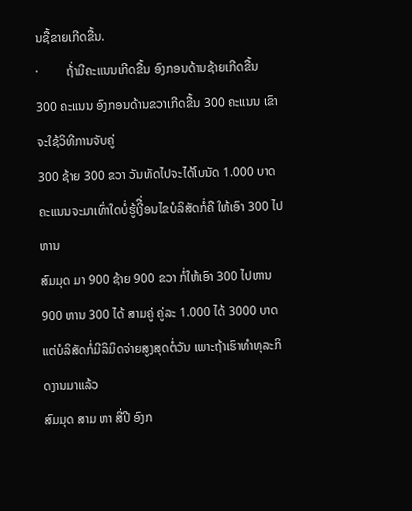ນຊື້ຂາຍເກີດຂື້ນ.
·         ຖ້່າມີຄະແນນເກີດຂື້ນ ອົງກອນດ້ານຊ້າຍເກີດຂື້ນ 300 ຄະແນນ ອົງກອນດ້ານຂວາເກີດຂື້ນ 300 ຄະແນນ ເຂົາຈະໃຊ້ວິທີການຈັບຄູ່
300 ຊ້າຍ 300 ຂວາ ວັນທັດໄປຈະໄດ້ໂບນັດ 1.000 ບາດ
ຄະແນນຈະມາເທົ່າໃດບໍ່ຮູ້ເງີື່ອນໄຂບໍລິສັດກໍ່ຄື ໃຫ້ເອົາ 300 ໄປຫານ
ສົມມຸດ ມາ 900 ຊ້າຍ 900 ຂວາ ກໍ່ໃຫ້ເອົາ 300 ໄປຫານ
900 ຫານ 300 ໄດ້ ສາມຄູ່ ຄູ່ລະ 1.000 ໄດ້ 3000 ບາດ
ແຕ່ບໍລິສັດກໍ່ມີລິມິດຈ່າຍສູງສຸດຕໍ່ວັນ ເພາະຖ້າເຮົາທຳທຸລະກິດງານມາແລ້ວ
ສົມມຸດ ສາມ ຫາ ສີ່ປີ ອົງກ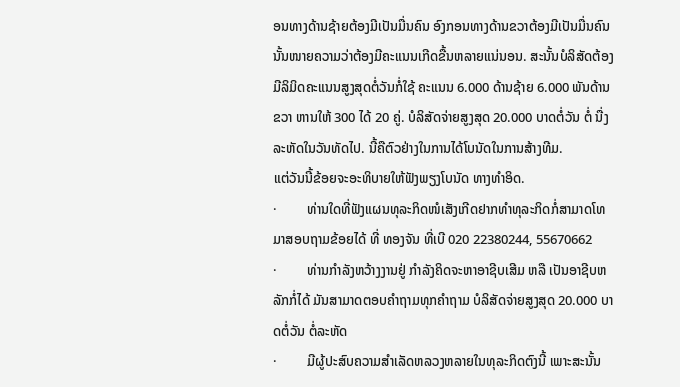ອນທາງດ້ານຊ້າຍຕ້ອງມີເປັນມື່ນຄົນ ອົງກອນທາງດ້ານຂວາຕ້ອງມີເປັນມື່ນຄົນນັ້ນໜາຍຄວາມວ່າຕ້ອງມີຄະແນນເກີດຂື້ນຫລາຍແນ່ນອນ. ສະນັ້ນບໍລິສັດຕ້ອງມີລິມິດຄະແນນສູງສຸດຕໍ່ວັນກໍ່ໃຊ້ ຄະແນນ 6.000 ດ້ານຊ້າຍ 6.000 ພັນດ້ານຂວາ ຫານໃຫ້ 300 ໄດ້ 20 ຄູ່. ບໍລິສັດຈ່າຍສູງສຸດ 20.000 ບາດຕໍ່ວັນ ຕໍ່ ນື່ງລະຫັດໃນວັນທັດໄປ. ນີ້ຄືຕົວຢ່າງໃນການໄດ້ໂບນັດໃນການສ້າງທີມ.
ແຕ່ວັນນີ້ຂ້ອຍຈະອະທິບາຍໃຫ້ຟັງພຽງໂບນັດ ທາງທຳອິດ.
·         ທ່ານໃດທີ່ຟັງແຜນທຸລະກິດໜໍເສັງເກີດຢາກທຳທຸລະກິດກໍ່ສາມາດໂທມາສອບຖາມຂ້ອຍໄດ້ ທີ່ ທອງຈັນ ທີ່ເບີ 020 22380244, 55670662
·         ທ່ານກຳລັງຫວ້າງງານຢູ່ ກຳລັງຄິດຈະຫາອາຊີບເສີມ ຫລື ເປັນອາຊີບຫລັກກໍ່ໄດ້ ມັນສາມາດຕອບຄຳຖາມທຸກຄຳຖາມ ບໍລິສັດຈ່າຍສູງສຸດ 20.000 ບາດຕໍ່ວັນ ຕໍ່ລະຫັດ
·         ມີຜູ້ປະສົບຄວາມສຳເລັດຫລວງຫລາຍໃນທຸລະກິດຕົງນີ້ ເພາະສະນັ້ນ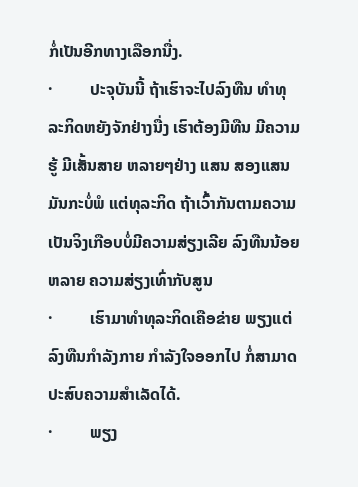ກໍ່ເປັນອີກທາງເລືອກນື່ງ.
·         ປະຈຸບັນນີ້ ຖ້າເຮົາຈະໄປລົງທືນ ທຳທຸລະກິດຫຍັງຈັກຢ່າງນື່ງ ເຮົາຕ້ອງມີທືນ ມີຄວາມຮູ້ ມີເສັ້ນສາຍ ຫລາຍໆຢ່າງ ແສນ ສອງແສນ ມັນກະບໍ່ພໍ ແຕ່ທຸລະກິດ ຖ້າເວົ້າກັນຕາມຄວາມເປັນຈິງເກືອບບໍ່ມີຄວາມສ່ຽງເລີຍ ລົງທືນນ້ອຍຫລາຍ ຄວາມສ່ຽງເທົ່າກັບສູນ
·         ເຮົາມາທຳທຸລະກິດເຄືອຂ່າຍ ພຽງແຕ່ລົງທືນກຳລັງກາຍ ກຳລັງໃຈອອກໄປ ກໍ່ສາມາດປະສົບຄວາມສຳເລັດໄດ້.
·         ພຽງ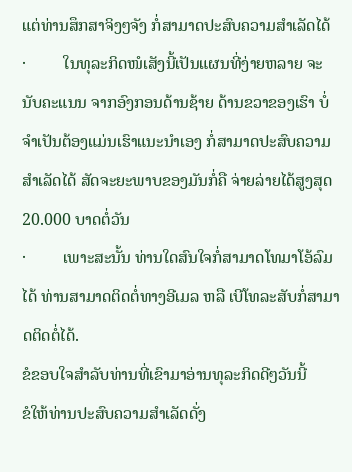ແຕ່ທ່ານສຶກສາຈິງໆຈັງ ກໍ່ສາມາດປະສົບຄວາມສຳເລັດໄດ້
·         ໃນທຸລະກິດໜໍເສັງນີ້ເປັນແຜນທີ່ງ່າຍຫລາຍ ຈະນັບຄະແນນ ຈາກອົງກອນດ້ານຊ້າຍ ດ້ານຂວາຂອງເຮົາ ບໍ່ຈຳເປັນຕ້ອງແມ່ນເຮົາແນະນຳເອງ ກໍ່ສາມາດປະສົບຄວາມສຳເລັດໄດ້ ສັດຈະຍະພາບຂອງມັນກໍ່ຄື ຈ່າຍລ່າຍໄດ້ສູງສຸດ 20.000 ບາດຕໍ່ວັນ
·         ເພາະສະນັ້ນ ທ່ານໃດສົນໃຈກໍ່ສາມາດໂທມາໂອ້ລົມໄດ້ ທ່ານສາມາດຕິດຕໍ່ທາງອີເມລ ຫລື ເບີໂທລະສັບກໍ່ສາມາດຕິດຕໍ່ໄດ້.
ຂໍຂອບໃຈສຳລັບທ່ານທີ່ເຂົາມາອ່ານທຸລະກິດດີໆວັນນີ້
ຂໍໃຫ້ທ່ານປະສົບຄວາມສຳເລັດດັ່ງ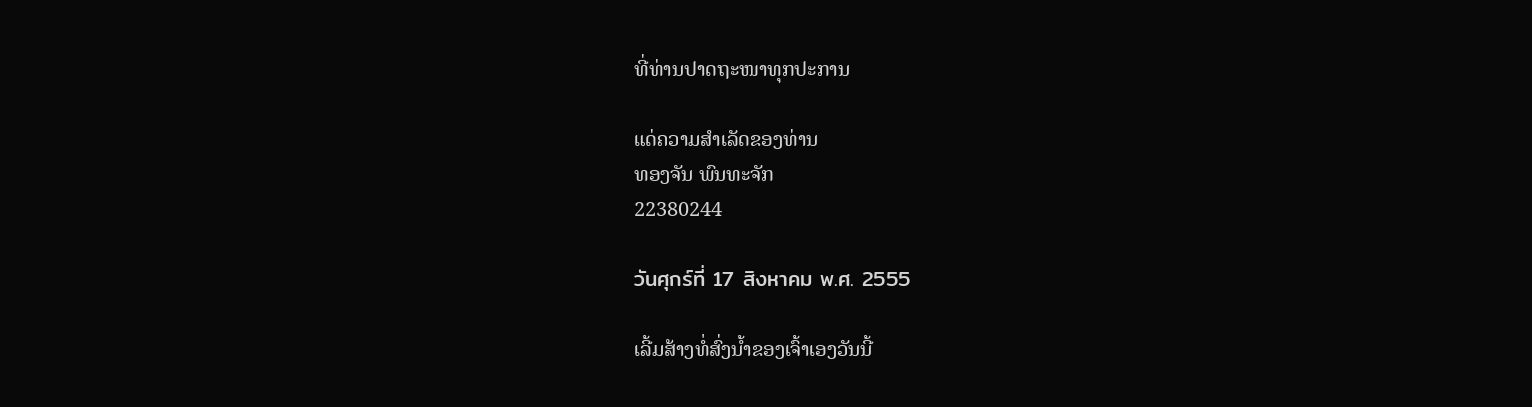ທີ່ທ່ານປາດຖະໜາທຸກປະການ

ແດ່ຄວາມສຳເລັດຂອງທ່ານ
ທອງຈັນ ພົນທະຈັກ
22380244

วันศุกร์ที่ 17 สิงหาคม พ.ศ. 2555

ເລີ້ມສ້າງທໍ່ສົ່ງນໍ້າຂອງເຈົ້າເອງວັນນີ້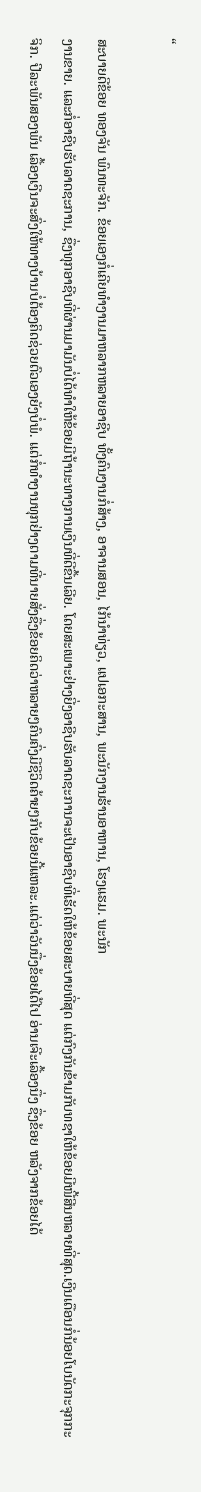“

ສະບາຍດີຂ້ອຍ ທອງຈັນ ພົນທະຈັກ. ຂ້ອຍເອງກໍ່ເຄີຍທໍາງານມາຫລາກຫລາຍອາຊີບ ທັ້ງຄົນງານກໍ່ສ້າງ, ອາຈານສອນ, ໄກ້ນໍາທ່ຽວ, ແປເອກະສານ, ພະນັກງານຮ້ານອາຫານ, ໂຮງແຮມ. ພະນັກ
ງານຂາຍ. ແລະກໍ່ອາຊີບຮັບລາດຊະການ, ຊື່ງທຸກອາຊີບທີ່ຜ່ານມາມັນບໍ່ໄດ້ທໍາໃຫ້ຂ້ອຍມີຖ້ານະທາງການເງີນທີ່ດີຂື້ນເລີຍ. ໂດຍສະເພາະຢ່າງຍີ່ງອາຊີບຮັບລາດຊະການຈະເປັນອາຊີບທີ່ເຮັດໃຫ້ຂ້ອຍສະບາຍທີ່ສຸດ ແຕ່ກົງກັນຂ້າມກັບທຊາໃຫ້ຂ້ອຍມີໜີ້ສີນຫລາຍທີ່ສຸດ.ເງີນເດືອນກໍ່ນ້ອຍໂບນັດກະຈຸກກະຈິກ. ປີລະພັນສອງພັນ ເລື້ອງເງີນຈະສົ່ງໃຫ້ທາງບ້ານບໍ່ຕ້ອງຄິດຊ່ວຍຕົວເອງຍັງບໍ່ພໍ. ແຕ່ກໍ່ທໍາງານທຸກຢ່າງຕາມທີ່ນາຍສັ່ງຊື່ງຂ້ອຍຄິດວ່າຫລາຍໆຄົນຄົ່ງມີຊີວິດຄ້າຍໆກັບຂ້ອຍນີ້ແຫລະ.ແຕ່ວ່າວັນນື່ງຂ້ອຍໄດ້ໄປ ອ່ານເຈີະເລື້ອງນື່ງ ຊື່ງຂ້ອຍ ຫລັງຈາກຂ້ອຍໄດ້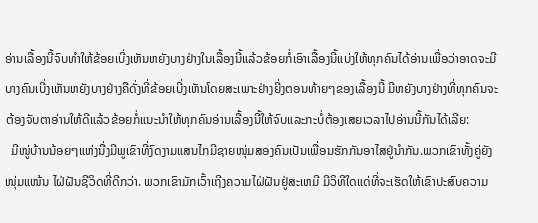ອ່ານເລື້ອງນີ້ຈົບທໍາໃຫ້ຂ້ອຍເບີ່ງເຫັນຫຍັງບາງຢ່າງໃນເລື້ອງນີ້ແລ້ວຂ້ອຍກໍ່ເອົາເລື້ອງນີ້ແບ່ງໃຫ້ທຸກຄົນໄດ້ອ່ານເພື່ອວ່າອາດຈະມີບາງຄົນເບີ່ງເຫັນຫຍັງບາງຢ່າງຄືດັ່ງທີ່ຂ້ອຍເບີ່ງເຫັນໂດຍສະເພາະຢ່າງຍີ່ງຕອນທ້າຍໆຂອງເລື້ອງນີ້ ມີຫຍັງບາງຢ່າງທີ່ທຸກຄົນຈະຕ້ອງຈັບຕາອ່ານໃຫ້ດີແລ້ວຂ້ອຍກໍ່ແນະນໍາໃຫ້ທຸກຄົນອ່ານເລື້ອງນີ້ໃຫ້ຈົບແລະກະບໍ່ຕ້ອງເສຍເວລາໄປອ່ານນີ້ກັນໄດ້ເລີຍ:
  ມີໜູ່ບ້ານນ້ອຍໆແຫ່ງນື່ງມີພູເຂົາທີ່ງົດງາມແສນໄກມີຊາຍໜຸ່ມສອງຄົນເປັນເພື່ອນຮັກກັນອາໄສຢູ່ນໍາກັນ.ພວກເຂົາທັ້ງຄູ່ຍັງໜຸ່ມແໜ້ນ ໄຝ່ຝັນຊີວິດທີ່ດີກວ່າ. ພວກເຂົາມັກເວົ້າເຖີງຄວາມໄຝ່ຝັນຢູ່ສະເຫມີ ມີວິທີໃດແດ່ທີ່ຈະເຮັດໃຫ້ເຂົາປະສົບຄວາມ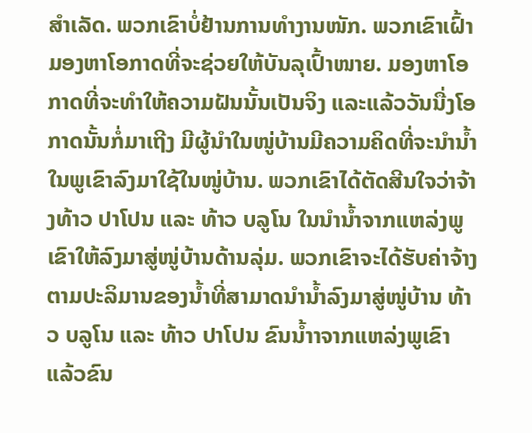ສໍາເລັດ. ພວກເຂົາບໍ່ຢ້ານການທໍາງານໜັກ. ພວກເຂົາເຝົ້າມອງຫາໂອກາດທີ່ຈະຊ່ວຍໃຫ້ບັນລຸເປົ້າໜາຍ. ມອງຫາໂອກາດທີ່ຈະທໍາໃຫ້ຄວາມຝັນນັ້ນເປັນຈິງ ແລະແລ້ວວັນນື່ງໂອກາດນັ້ນກໍ່ມາເຖີງ ມີຜູ້ນໍາໃນໜູ່ບ້ານມີຄວາມຄິດທີ່ຈະນໍານໍ້າໃນພູເຂົາລົງມາໃຊ້ໃນໜູ່ບ້ານ. ພວກເຂົາໄດ້ຕັດສີນໃຈວ່າຈ້າງທ້າວ ປາໂປນ ແລະ ທ້າວ ບລູໂນ ໃນນໍານໍ້າຈາກແຫລ່ງພູເຂົາໃຫ້ລົງມາສູ່ໜູ່ບ້ານດ້ານລຸ່ມ. ພວກເຂົາຈະໄດ້ຮັບຄ່າຈ້າງຕາມປະລິມານຂອງນໍ້າທີ່ສາມາດນໍານໍ້າລົງມາສູ່ໜູ່ບ້ານ ທ້າວ ບລູໂນ ແລະ ທ້າວ ປາໂປນ ຂົນນໍ້າາຈາກແຫລ່ງພູເຂົາ ແລ້ວຂົນ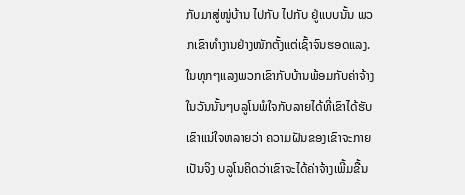ກັບມາສູ່ໜູ່ບ້ານ ໄປກັບ ໄປກັບ ຢູ່ແບບນັ້ນ ພວກເຂົາທໍາງານຢ່າງໜັກຕັ້ງແຕ່ເຊົ້າຈົນຮອດແລງ. ໃນທຸກໆແລງພວກເຂົາກັບບ້ານພ້ອມກັບຄ່າຈ້າງໃນວັນນັ້ນໆບລູໂນພໍໃຈກັບລາຍໄດ້ທີ່ເຂົາໄດ້ຮັບ ເຂົາແນ່ໃຈຫລາຍວ່າ ຄວາມຝັນຂອງເຂົາຈະກາຍເປັນຈິງ ບລູໂນຄິດວ່າເຂົາຈະໄດ້ຄ່າຈ້າງເພີ້ມຂື້ນ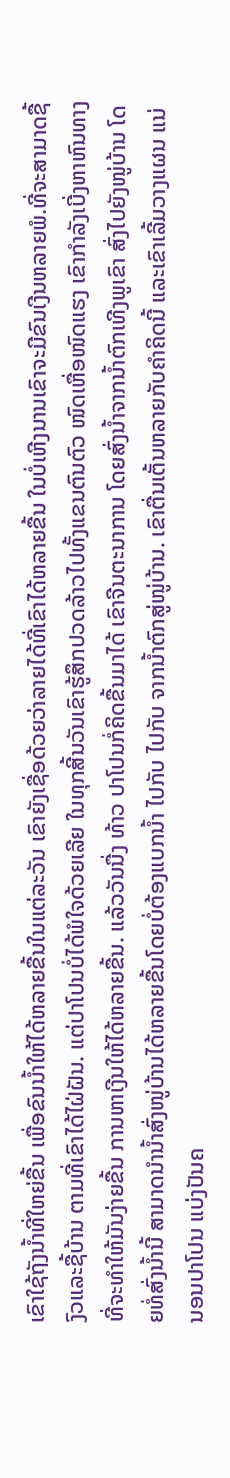ເຂົາໃຊ້ຖັງນໍ້າທີ່ໃຫຍ່ຂື້ນ ເພື່ອຂົນນໍ້າໃຫ້ໄດ້ຫລາຍຂື້ນໃນແຕ່ລະວັນ ເຂົາຍັງເຊື່ອດ້ວຍວ່າລາຍໄດ້ທີ່ເຂົາໄດ້ຫລາຍຂື້ນ ໃນບໍ່ເຫີງນານເຂົາຈະມີຂົນເງີນຫລາຍພໍ.ທີ່ຈະສາມາດຊື້ງົວແລະຊື້ບ້ານ ຕາມທີ່ເຂົາໄດ້ໄຝ່ຝັນ. ແຕ່ປາໂປນບໍ່ໄດ້ພໍໃຈດ້ວຍເລີຍ ໃນທຸກສີ້ນວັນເຂົາຮູ້ສຶກປວດລ້າວໄປທັ້ງແຂນຕົນຕົວ ໜົດເຫື່ອໜົດແຮງ ເຂົາກໍາລັງເບີ່ງຫາຫົນທາງທີ່ຈະທໍາໃຫ້ມັນງ່າຍຂື້ນ ການຫາເງີນໃຫ້ໄດ້ຫລາຍຂື້ນ. ແລ້ວວັນນື່ງ ທ້າວ ປາໂປນກໍ່ຄິດຂື້ນມາໄດ້ ເຂົາຈີນຕະນາການ ໂດຍສົ່ງນໍ້າຈາກນໍ້າຕົກເທີງພູເຂົາ ສົ່ງໄປຍັງໜູ່ບ້ານ ໂດຍທໍ່ສົ່ງນໍ້ານີ້ ສາມາດນໍານໍ້າສົ່ງໜູ່ບ້ານໄດ້ຫລາຍຂື້ນໂດຍບໍ່ຕ້ອງແບກນໍ້າ ໄປກັບ ໄປກັບ ຈາກນໍ້າຕົກສູ່ໜູ່ບ້ານ. ເຂົາຕື່ນເຕັ້ນຫລາຍກັບຄໍາຄິດນີ້ ແລະເຂົາເລີ້ມວາງແຜນ ແນ່ນອນປາໂປນ ແບ່ງປັນຄ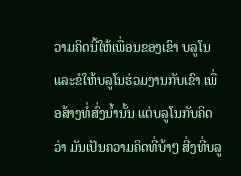ວາມຄິດນີ້ໃຫ້ເພື່ອນຂອງເຂົາ ບລູໂນ ແລະຂໍໃຫ້ບລູໂນຮ່ວມງານກັບເຂົາ ເພື່ອສ້າງທໍ່ສົ່ງນໍ້ານັ້ນ ແຕ່ບລູໂນກັບຄິດວ່າ ມັນເປັນຄວາມຄິດທີ່ບ້າໆ ສີ່ງທີ່ບລູ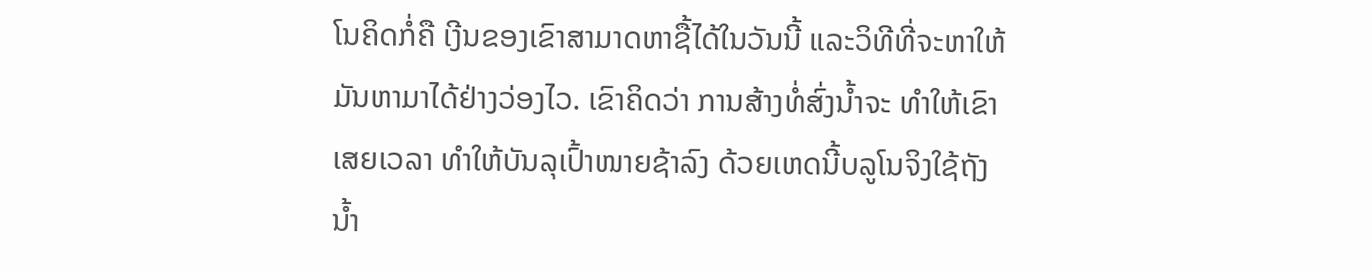ໂນຄິດກໍ່ຄື ເງີນຂອງເຂົາສາມາດຫາຊື້ໄດ້ໃນວັນນີ້ ແລະວິທີທີ່ຈະຫາໃຫ້ມັນຫາມາໄດ້ຢ່າງວ່ອງໄວ. ເຂົາຄິດວ່າ ການສ້າງທໍ່ສົ່ງນໍ້າຈະ ທໍາໃຫ້ເຂົາເສຍເວລາ ທໍາໃຫ້ບັນລຸເປົ້າໜາຍຊ້າລົງ ດ້ວຍເຫດນີ້ບລູໂນຈິງໃຊ້ຖັງນໍ້າ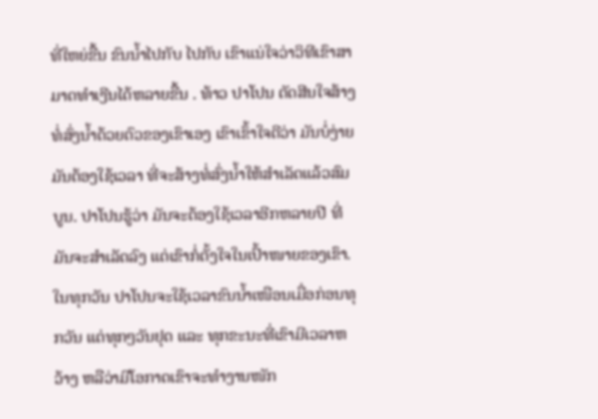ທີ່ໃຫຍ່ຂື້ນ ຂົນນໍ້າໄປກັບ ໄປກັບ ເຂົາແນ່ໃຈວ່າວິທີເຂົາສາມາດທໍາເງີນໄດ້ຫລາຍຂື້ນ . ທ້າວ ປາໂປນ ຕັດສີນໃຈສ້າງທໍ່ສົ່ງນໍ້າດ້ວຍຕົວຂອງເຂົາເອງ ເຂົາເຂົ້າໃຈດີວ່າ ມັນບໍ່ງ່າຍ ມັນຕ້ອງໃຊ້ເວລາ ທີ່ຈະສ້າງທໍ່ສົ່ງນໍ້າໃຫ້ສໍາເລັດແລ້ວສົມບູນ. ປາໂປນຮູ້ວ່າ ມັນຈະຕ້ອງໃຊ້ເວລາອີກຫລາຍປີ ທີ່ມັນຈະສໍາເລັດລົງ ແຕ່ເຂົາກໍ່ຕັ້ງໃຈໃນເປົ້າໜາຍຂອງເຂົາ. ໃນທຸກວັນ ປາໂປນຈະໃຊ້ເວລາຂົນນໍ້າເໜືອນເມື່ອກ່ອນທຸກວັນ ແຕ່ທຸກໆວັນຢຸດ ແລະ ທຸກຂະນະທີ່ເຂົາມີເວລາຫວ້າງ ຫລືວ່າມີໂອກາດເຂົາຈະທໍາງານໜັກ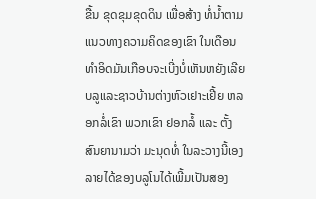ຂື້ນ ຂຸດຂຸມຂຸດດິນ ເພື່ອສ້າງ ທໍ່ນໍ້າຕາມແນວທາງຄວາມຄິດຂອງເຂົາ ໃນເດືອນທໍາອິດມັນເກືອບຈະເບີ່ງບໍ່ເຫັນຫຍັງເລີຍ ບລູແລະຊາວບ້ານຕ່າງຫົວເຢາະເຢີ້ຍ ຫລອກລໍ່ເຂົາ ພວກເຂົາ ຢອກລໍ້ ແລະ ຕັ້ງສົນຍານາມວ່າ ມະນຸດທໍ່ ໃນລະວາງນີ້ເອງ ລາຍໄດ້ຂອງບລູໂນໄດ້ເພີ້ມເປັນສອງ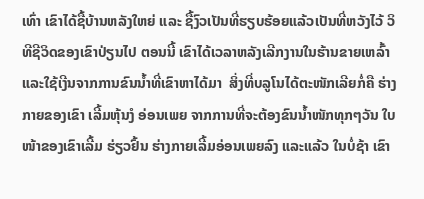ເທົ່າ ເຂົາໄດ້ຊື້ບ້ານຫລັງໃຫຍ່ ແລະ ຊື້ງົວເປັນທີ່ຮຽບຮ້ອຍແລ້ວເປັນທີ່ຫວັງໄວ້ ວິທີຊີວິດຂອງເຂົາປ່ຽນໄປ ຕອນນີ້ ເຂົາໄດ້ເວລາຫລັງເລີກງານໃນຮ້ານຂາຍເຫລົ້າ ແລະໃຊ້ເງີນຈາກການຂົນນໍ້າທີ່ເຂົາຫາໄດ້ມາ  ສິ່ງທີ່ບລູໂນໄດ້ຕະໜັກເລີຍກໍ່ຄື ຮ່າງກາຍຂອງເຂົາ ເລີ້ມຫຸ້ນງໍ ອ່ອນເພຍ ຈາກການທີ່ຈະຕ້ອງຂົນນໍ້າໜັກທຸກໆວັນ ໃບໜ້າຂອງເຂົາເລີ້ມ ຮ່ຽວຢົ້ນ ຮ່າງກາຍເລີ້ມອ່ອນເພຍລົງ ແລະແລ້ວ ໃນບໍ່ຊ້າ ເຂົາ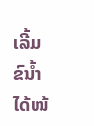ເລີ້ມຂົນໍ້າໄດ້ໜ້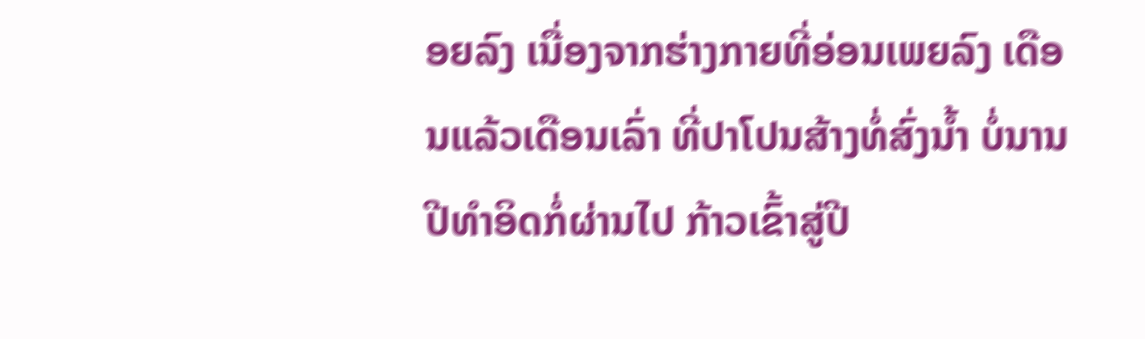ອຍລົງ ເນື່ອງຈາກຮ່າງກາຍທີ່ອ່ອນເພຍລົງ ເດືອນແລ້ວເດືອນເລົ່າ ທີ່ປາໂປນສ້າງທໍ່ສົ່ງນໍ້າ ບໍ່ນານປີທໍາອິດກໍ່ຜ່ານໄປ ກ້າວເຂົ້າສູ່ປີ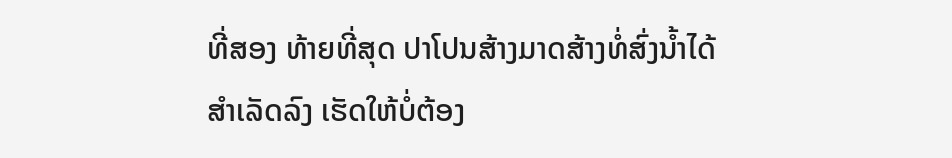ທີ່ສອງ ທ້າຍທີ່ສຸດ ປາໂປນສ້າງມາດສ້າງທໍ່ສົ່ງນໍ້າໄດ້ສໍາເລັດລົງ ເຮັດໃຫ້ບໍ່ຕ້ອງ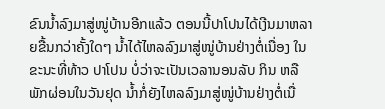ຂົນນໍ້າລົງມາສູ່ໜູ່ບ້ານອີກແລ້ວ ຕອນນີ້ປາໂປນໄດ້ເງີນມາຫລາຍຂື້ນກວ່າຄັ້ງໃດໆ ນໍ້າໄດ້ໄຫລລົງມາສູ່ໜູ່ບ້ານຢ່າງຕໍ່ເນື່ອງ ໃນຂະນະທີ່ທ້າວ ປາໂປນ ບໍ່ວ່າຈະເປັນເວລານອນລັບ ກິນ ຫລື ພັກຜ່ອນໃນວັນຢຸດ ນໍ້າກໍ່ຍັງໄຫລລົງມາສູ່ໜູ່ບ້ານຢ່າງຕໍ່ເນື່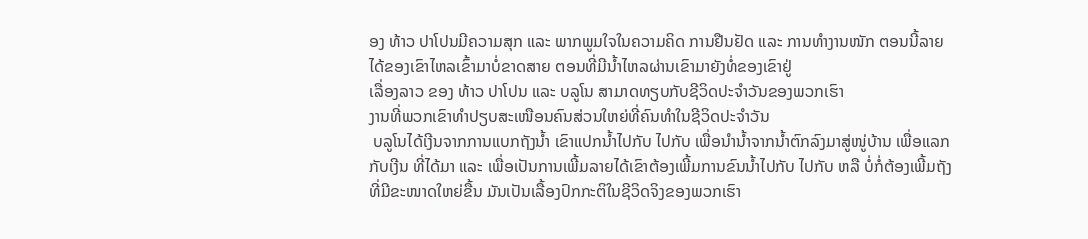ອງ ທ້າວ ປາໂປນມີຄວາມສຸກ ແລະ ພາກພູມໃຈໃນຄວາມຄິດ ການຢືນຢັດ ແລະ ການທໍາງານໜັກ ຕອນນີ້ລາຍໄດ້ຂອງເຂົາໄຫລເຂົ້າມາບໍ່ຂາດສາຍ ຕອນທີ່ມີນໍ້າໄຫລຜ່ານເຂົາມາຍັງທໍ່ຂອງເຂົາຢູ່
ເລື່ອງລາວ ຂອງ ທ້າວ ປາໂປນ ແລະ ບລູໂນ ສາມາດທຽບກັບຊີວິດປະຈໍາວັນຂອງພວກເຮົາ
ງານທີ່ພວກເຂົາທໍາປຽບສະເໜືອນຄົນສ່ວນໃຫຍ່ທີ່ຄົນທໍາໃນຊີວິດປະຈໍາວັນ
 ບລູໂນໄດ້ເງີນຈາກການແບກຖັງນໍ້າ ເຂົາແປກນໍ້າໄປກັບ ໄປກັບ ເພື່ອນໍານໍ້າຈາກນໍ້າຕົກລົງມາສູ່ໜູ່ບ້ານ ເພື່ອແລກກັບເງີນ ທີ່ໄດ້ມາ ແລະ ເພື່ອເປັນການເພີ້ມລາຍໄດ້ເຂົາຕ້ອງເພີ້ມການຂົນນໍ້າໄປກັບ ໄປກັບ ຫລື ບໍ່ກໍ່ຕ້ອງເພີ້ມຖັງທີ່ມີຂະໜາດໃຫຍ່ຂື້ນ ມັນເປັນເລື້ອງປົກກະຕິໃນຊີວິດຈິງຂອງພວກເຮົາ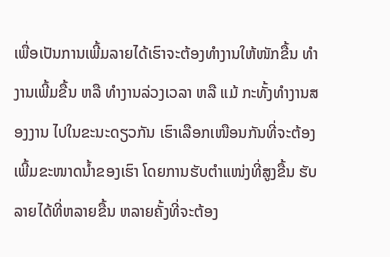ເພື່ອເປັນການເພີ້ມລາຍໄດ້ເຮົາຈະຕ້ອງທຳງານໃຫ້ໜັກຂື້ນ ທຳງານເພີ້ມຂື້ນ ຫລື ທຳງານລ່ວງເວລາ ຫລື ແມ້ ກະທັ້ງທຳງານສອງງານ ໄປໃນຂະນະດຽວກັນ ເຮົາເລືອກເໜືອນກັນທີ່ຈະຕ້ອງເພີ້ມຂະໜາດນໍ້າຂອງເຮົາ ໂດຍການຮັບຕໍາແໜ່ງທີ່ສູງຂື້ນ ຮັບລາຍໄດ້ທີ່ຫລາຍຂື້ນ ຫລາຍຄັ້ງທີ່ຈະຕ້ອງ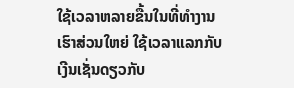ໃຊ້ເວລາຫລາຍຂື້ນໃນທີ່ທຳງານ ເຮົາສ່ວນໃຫຍ່ ໃຊ້ເວລາແລກກັບເງີນເຊັ່ນດຽວກັບ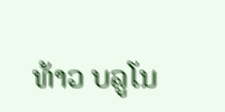ທ້າວ ບລູໂນ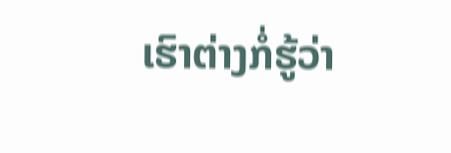ເຮົາຕ່າງກໍ່ຮູ້ວ່າ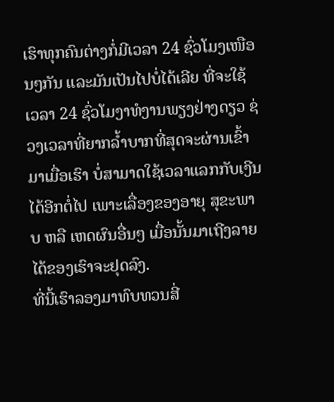ເຮົາທຸກຄົນຕ່າງກໍ່ມີເວລາ 24 ຊົ່ວໂມງເໜືອນໆກັນ ແລະມັນເປັນໄປບໍ່ໄດ້ເລີຍ ທີ່ຈະໃຊ້ເວລາ 24 ຊົ່ວໂມງາທໍງານພຽງຢ່າງດຽວ ຊ່ວງເວລາທີ່ຍາກລໍ້າບາກທີ່ສຸດຈະຜ່ານເຂົ້າມາເມື່ອເຮົາ ບໍ່ສາມາດໃຊ້ເວລາແລກກັບເງີນໄດ້ອີກຕໍ່ໄປ ເພາະເລື່ອງຂອງອາຍຸ ສຸຂະພາບ ຫລື ເຫດຜົນອື່ນໆ ເມື່ອນັ້ນມາເຖີງລາຍໄດ້ຂອງເຮົາຈະຢຸດລົງ.
ທີ່ນີ້ເຮົາລອງມາທົບທວນສີ່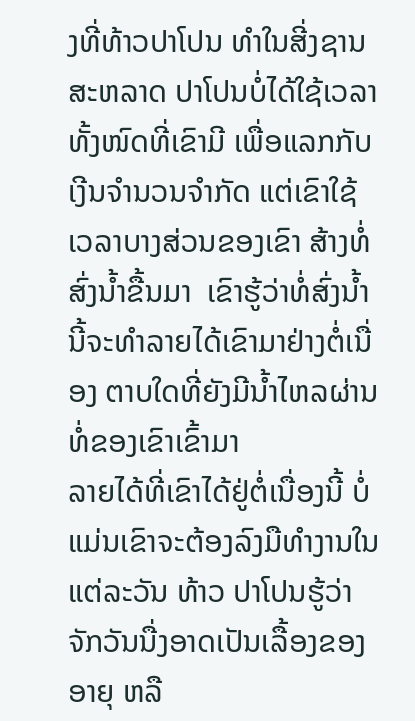ງທີ່ທ້າວປາໂປນ ທໍາໃນສີ່ງຊານສະຫລາດ ປາໂປນບໍ່ໄດ້ໃຊ້ເວລາທັ້ງໜົດທີ່ເຂົາມີ ເພື່ອແລກກັບເງີນຈໍານວນຈໍາກັດ ແຕ່ເຂົາໃຊ້ເວລາບາງສ່ວນຂອງເຂົາ ສ້າງທໍ່ສົ່ງນໍ້າຂື້ນມາ  ເຂົາຮູ້ວ່າທໍ່ສົ່ງນໍ້ານີ້ຈະທໍາລາຍໄດ້ເຂົາມາຢ່າງຕໍ່ເນື່ອງ ຕາບໃດທີ່ຍັງມີນໍ້າໄຫລຜ່ານທໍ່ຂອງເຂົາເຂົ້າມາ
ລາຍໄດ້ທີ່ເຂົາໄດ້ຢູ່ຕໍ່ເນື່ອງນີ້ ບໍ່ແມ່ນເຂົາຈະຕ້ອງລົງມືທໍາງານໃນແຕ່ລະວັນ ທ້າວ ປາໂປນຮູ້ວ່າ ຈັກວັນນື່ງອາດເປັນເລື້ອງຂອງອາຍຸ ຫລື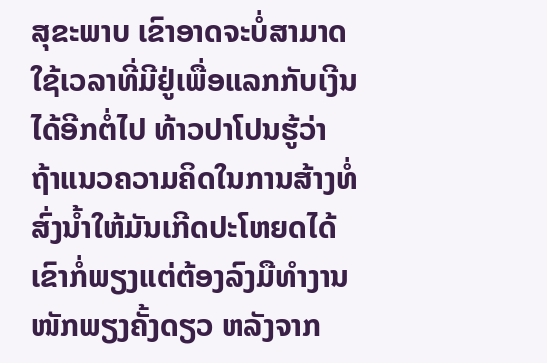ສຸຂະພາບ ເຂົາອາດຈະບໍ່ສາມາດໃຊ້ເວລາທີ່ມີຢູ່ເພື່ອແລກກັບເງີນ ໄດ້ອີກຕໍ່ໄປ ທ້າວປາໂປນຮູ້ວ່າ ຖ້າແນວຄວາມຄິດໃນການສ້າງທໍ່ສົ່ງນໍ້າໃຫ້ມັນເກີດປະໂຫຍດໄດ້ ເຂົາກໍ່ພຽງແຕ່ຕ້ອງລົງມືທໍາງານໜັກພຽງຄັ້ງດຽວ ຫລັງຈາກ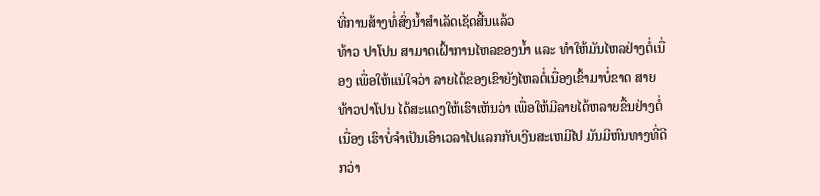ທີ່ການສ້າງທໍ່ສົ່ງນໍ້າສໍາເລັດເຊັດສີ້ນແລ້ວ
ທ້າວ ປາໂປນ ສາມາດເຝົ້າການໄຫລຂອງນໍ້າ ແລະ ທໍາໃຫ້ມັນໄຫລຢ່າງຕໍ່ເນື່ອງ ເພື່ອໃຫ້ແນ່ໃຈວ່າ ລາຍໄດ້ຂອງເຂົາຍັງໄຫລຕໍ່ເນື່ອງເຂົ້າມາບໍ່ຂາດ ສາຍ
ທ້າວປາໂປນ ໄດ້ສະແດງໃຫ້ເຮົາເຫັນວ່າ ເພື່ອໃຫ້ມີລາຍໄດ້ຫລາຍຂື້ນຢ່າງຕໍ່ເນື່ອງ ເຮົາບໍ່ຈໍາເປັນເອົາເວລາໄປແລກກັບເງີນສະເຫມີໄປ ມັນມີຫົນທາງທີ່ດີກວ່າ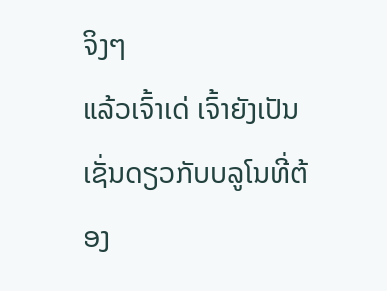ຈິງໆ
ແລ້ວເຈົ້າເດ່ ເຈົ້າຍັງເປັນເຊັ່ນດຽວກັບບລູໂນທີ່ຕ້ອງ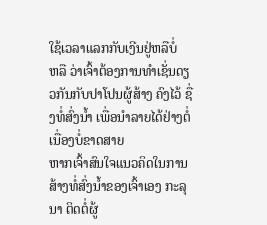ໃຊ້ເວລາແລກກັບເງີນຢູ່ຫລືບໍ່
ຫລື ວ່າເຈົ້າຕ້ອງການທໍາເຊັ່ນດຽວກັນກັບປາໂປນຜູ້ສ້າງ ຄົງໄວ້ ຊື່ງທໍ່ສົ່ງນໍ້າ ເພື່ອນໍາລາຍໄດ້ຢ່າງຕໍ່ເນື່ອງບໍ່ຂາດສາຍ
ຫາກເຈົ້າສົນໃຈແນວຄິດໃນການສ້າງທໍ່ສົ່ງນໍ້າຂອງເຈົ້າເອງ ກະລຸນາ ຕິດຕໍ່ຜູ້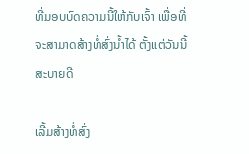ທີ່ມອບບົດຄວາມນີ້ໃຫ້ກັບເຈົ້າ ເພື່ອທີ່ຈະສາມາດສ້າງທໍ່ສົ່ງນໍ້າໄດ້ ຕັ້ງແຕ່ວັນນີ້ ສະບາຍດີ

ເລີ້ມສ້າງທໍ່ສົ່ງ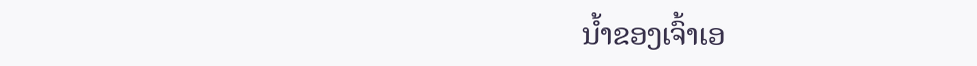ນໍ້າຂອງເຈົ້າເອ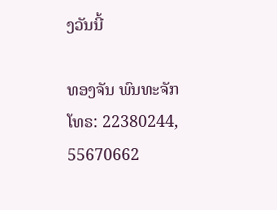ງວັນນີ້

ທອງຈັນ ພົນທະຈັກ
ໂທຣ: 22380244, 55670662